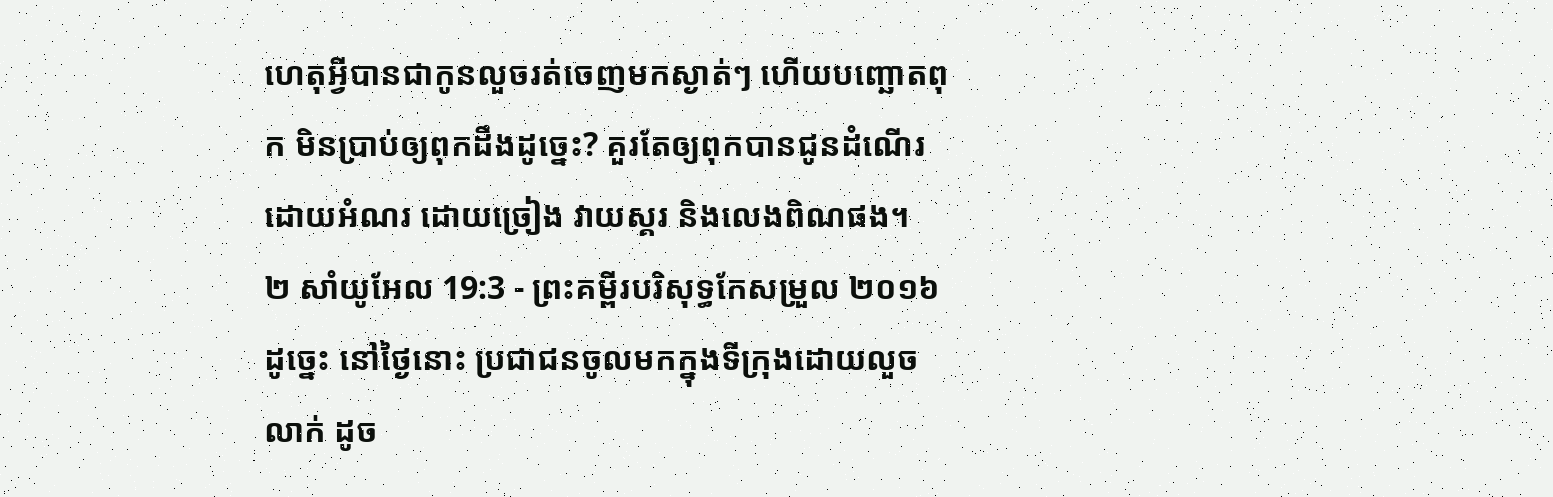ហេតុអ្វីបានជាកូនលួចរត់ចេញមកស្ងាត់ៗ ហើយបញ្ឆោតពុក មិនប្រាប់ឲ្យពុកដឹងដូច្នេះ? គួរតែឲ្យពុកបានជូនដំណើរដោយអំណរ ដោយច្រៀង វាយស្គរ និងលេងពិណផង។
២ សាំយូអែល 19:3 - ព្រះគម្ពីរបរិសុទ្ធកែសម្រួល ២០១៦ ដូច្នេះ នៅថ្ងៃនោះ ប្រជាជនចូលមកក្នុងទីក្រុងដោយលួចលាក់ ដូច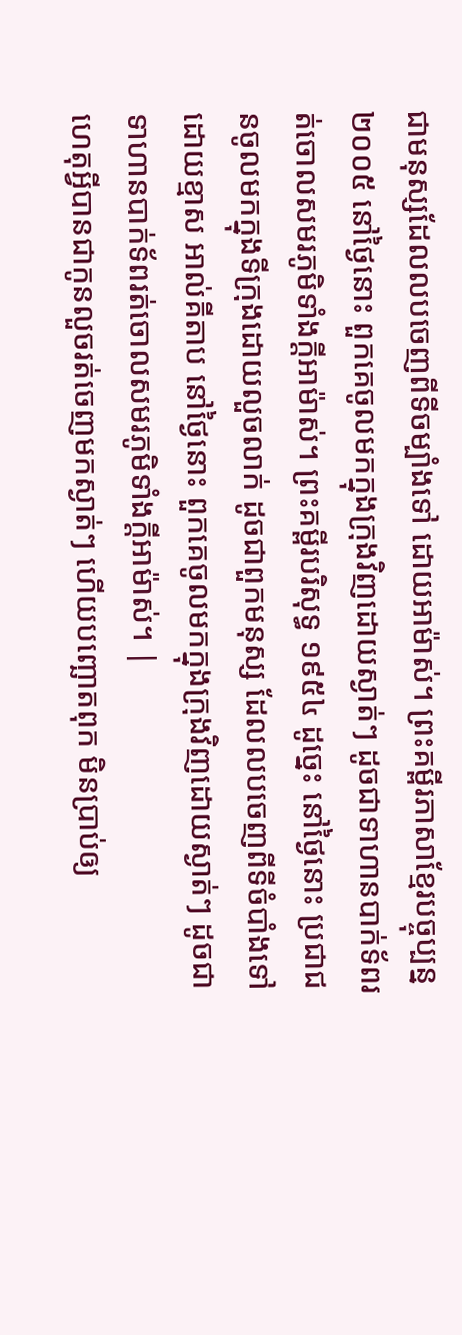ជាមនុស្សដែលលបចេញពីទីចម្បាំងទៅ ដោយអាម៉ាស់។ ព្រះគម្ពីរភាសាខ្មែរបច្ចុប្បន្ន ២០០៥ នៅថ្ងៃនោះ ពួកគេចូលមកក្នុងក្រុងវិញដោយស្ងាត់ៗ ដូចជាទាហានបាក់ទ័ពរត់ចោលសមរភូមិទាំងក្ដីអាម៉ាស់។ ព្រះគម្ពីរបរិសុទ្ធ ១៩៥៤ ដូច្នេះ នៅថ្ងៃនោះ ប្រជាជនចូលមកក្នុងទីក្រុងដោយលួចលាក់ ដូចជាពួកមនុស្ស ដែលលបចេញពីទីចំបាំងទៅ ដោយខ្មាស អាល់គីតាប នៅថ្ងៃនោះ ពួកគេចូលមកក្នុងក្រុងវិញដោយស្ងាត់ៗ ដូចជាទាហានបាក់ទ័ពរត់ចោលសមរភូមិទាំងក្តីអាម៉ាស់។ |
ហេតុអ្វីបានជាកូនលួចរត់ចេញមកស្ងាត់ៗ ហើយបញ្ឆោតពុក មិនប្រាប់ឲ្យ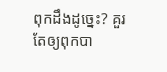ពុកដឹងដូច្នេះ? គួរតែឲ្យពុកបា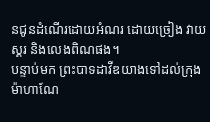នជូនដំណើរដោយអំណរ ដោយច្រៀង វាយស្គរ និងលេងពិណផង។
បន្ទាប់មក ព្រះបាទដាវីឌយាងទៅដល់ក្រុងម៉ាហាណែ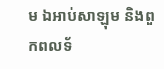ម ឯអាប់សាឡុម និងពួកពលទ័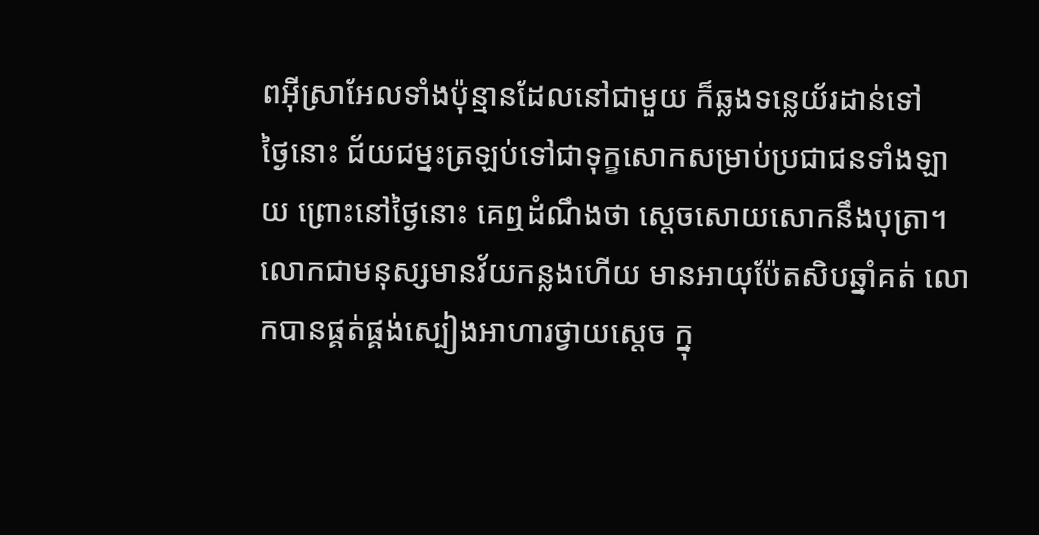ពអ៊ីស្រាអែលទាំងប៉ុន្មានដែលនៅជាមួយ ក៏ឆ្លងទន្លេយ័រដាន់ទៅ
ថ្ងៃនោះ ជ័យជម្នះត្រឡប់ទៅជាទុក្ខសោកសម្រាប់ប្រជាជនទាំងឡាយ ព្រោះនៅថ្ងៃនោះ គេឮដំណឹងថា ស្តេចសោយសោកនឹងបុត្រា។
លោកជាមនុស្សមានវ័យកន្លងហើយ មានអាយុប៉ែតសិបឆ្នាំគត់ លោកបានផ្គត់ផ្គង់ស្បៀងអាហារថ្វាយស្តេច ក្នុ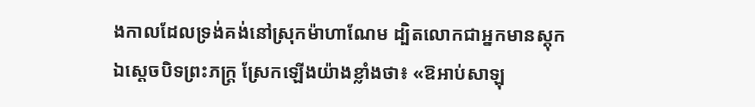ងកាលដែលទ្រង់គង់នៅស្រុកម៉ាហាណែម ដ្បិតលោកជាអ្នកមានស្តុក
ឯស្តេចបិទព្រះភក្ត្រ ស្រែកឡើងយ៉ាងខ្លាំងថា៖ «ឱអាប់សាឡុ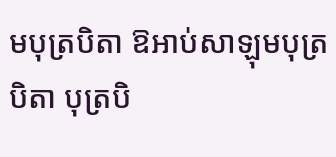មបុត្របិតា ឱអាប់សាឡុមបុត្របិតា បុត្របិ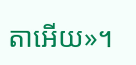តាអើយ»។